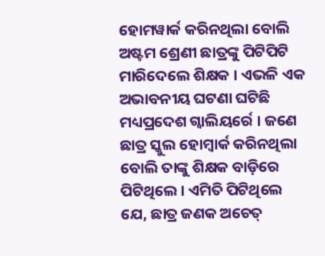ହୋମୱାର୍କ କରିନଥିଲା ବୋଲି ଅଷ୍ଟମ ଶ୍ରେଣୀ ଛାତ୍ରଙ୍କୁ ପିଟିପିଟି ମାରିଦେଲେ ଶିକ୍ଷକ । ଏଭଳି ଏକ ଅଭାବନୀୟ ଘଟଣା ଘଟିଛି ମଧ୍ୟପ୍ରଦେଶ ଗ୍ୱାଲିୟର୍ରେ । ଜଣେ ଛାତ୍ର ସ୍କୁଲ ହୋମ୍ୱାର୍କ କରିନଥିଲା ବୋଲି ତାଙ୍କୁ ଶିକ୍ଷକ ବାଡ଼ିରେ ପିଟିଥିଲେ । ଏମିତି ପିଟିଥିଲେ ଯେ, ଛାତ୍ର ଜଣକ ଅଚେତ୍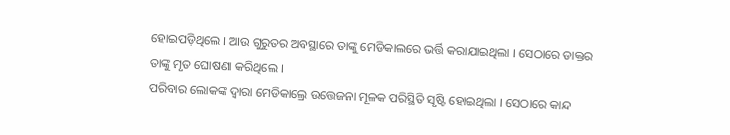ହୋଇପଡ଼ିଥିଲେ । ଆଉ ଗୁରୁତର ଅବସ୍ଥାରେ ତାଙ୍କୁ ମେଡିକାଲରେ ଭର୍ତ୍ତି କରାଯାଇଥିଲା । ସେଠାରେ ଡାକ୍ତର ତାଙ୍କୁ ମୃତ ଘୋଷଣା କରିଥିଲେ ।
ପରିବାର ଲୋକଙ୍କ ଦ୍ୱାରା ମେଡିକାଲ୍ରେ ଉତ୍ତେଜନା ମୂଳକ ପରିସ୍ଥିତି ସୃଷ୍ଟି ହୋଇଥିଲା । ସେଠାରେ କାନ୍ଦ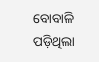ବୋବାଳି ପଡ଼ିଥିଲା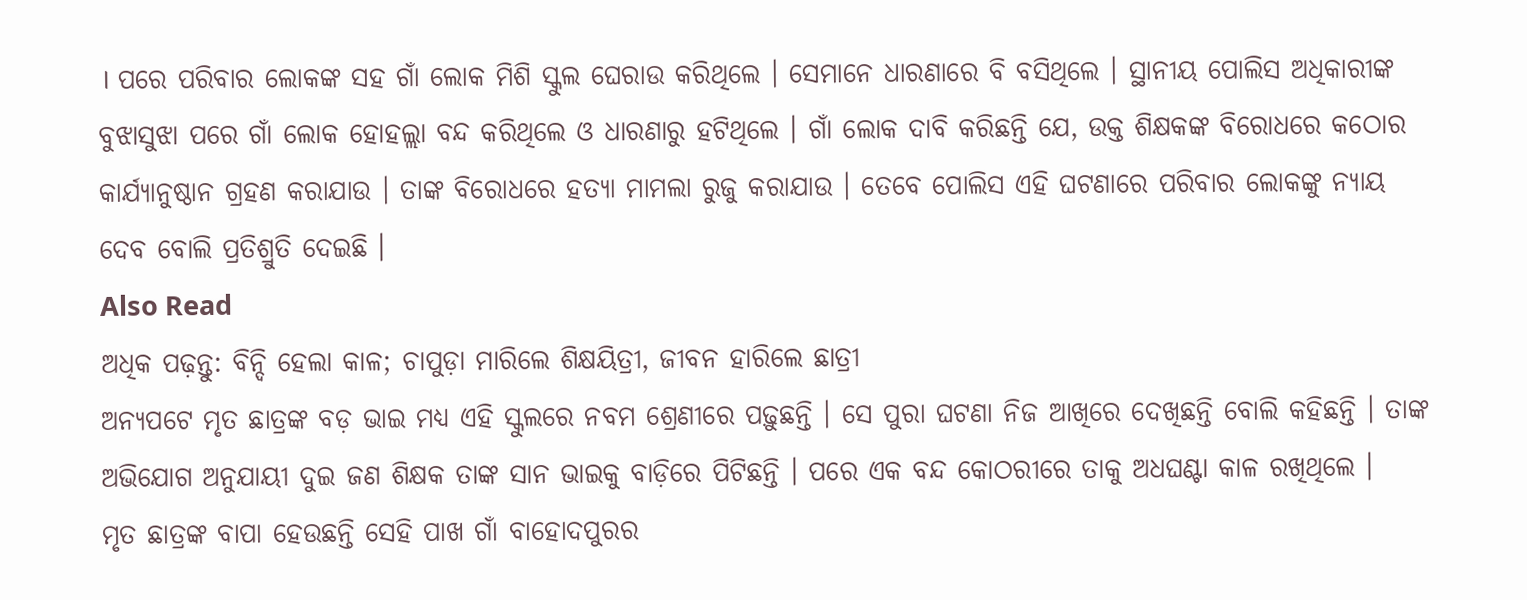। ପରେ ପରିବାର ଲୋକଙ୍କ ସହ ଗାଁ ଲୋକ ମିଶି ସ୍କୁଲ ଘେରାଉ କରିଥିଲେ । ସେମାନେ ଧାରଣାରେ ବି ବସିଥିଲେ । ସ୍ଥାନୀୟ ପୋଲିସ ଅଧିକାରୀଙ୍କ ବୁଝାସୁଝା ପରେ ଗାଁ ଲୋକ ହୋହଲ୍ଲା ବନ୍ଦ କରିଥିଲେ ଓ ଧାରଣାରୁ ହଟିଥିଲେ । ଗାଁ ଲୋକ ଦାବି କରିଛନ୍ତି ଯେ, ଉକ୍ତ ଶିକ୍ଷକଙ୍କ ବିରୋଧରେ କଠୋର କାର୍ଯ୍ୟାନୁଷ୍ଠାନ ଗ୍ରହଣ କରାଯାଉ । ତାଙ୍କ ବିରୋଧରେ ହତ୍ୟା ମାମଲା ରୁଜୁ କରାଯାଉ । ତେବେ ପୋଲିସ ଏହି ଘଟଣାରେ ପରିବାର ଲୋକଙ୍କୁ ନ୍ୟାୟ ଦେବ ବୋଲି ପ୍ରତିଶ୍ରୁତି ଦେଇଛି ।
Also Read
ଅଧିକ ପଢ଼ନ୍ତୁ: ବିନ୍ଦି ହେଲା କାଳ; ଚାପୁଡ଼ା ମାରିଲେ ଶିକ୍ଷୟିତ୍ରୀ, ଜୀବନ ହାରିଲେ ଛାତ୍ରୀ
ଅନ୍ୟପଟେ ମୃତ ଛାତ୍ରଙ୍କ ବଡ଼ ଭାଇ ମଧ୍ୟ ଏହି ସ୍କୁଲରେ ନବମ ଶ୍ରେଣୀରେ ପଢ଼ୁଛନ୍ତି । ସେ ପୁରା ଘଟଣା ନିଜ ଆଖିରେ ଦେଖିଛନ୍ତି ବୋଲି କହିଛନ୍ତି । ତାଙ୍କ ଅଭିଯୋଗ ଅନୁଯାୟୀ ଦୁଇ ଜଣ ଶିକ୍ଷକ ତାଙ୍କ ସାନ ଭାଇକୁ ବାଡ଼ିରେ ପିଟିଛନ୍ତି । ପରେ ଏକ ବନ୍ଦ କୋଠରୀରେ ତାକୁ ଅଧଘଣ୍ଟା କାଳ ରଖିଥିଲେ ।
ମୃତ ଛାତ୍ରଙ୍କ ବାପା ହେଉଛନ୍ତି ସେହି ପାଖ ଗାଁ ବାହୋଦପୁରର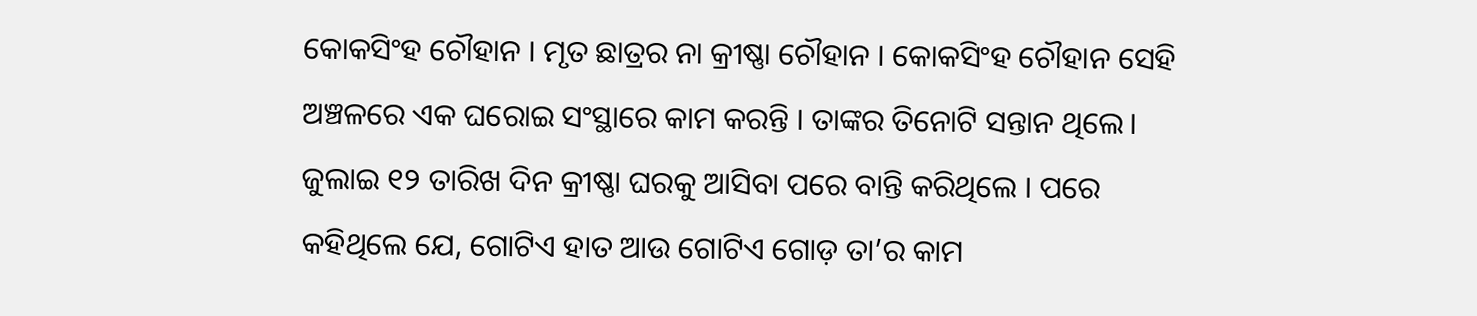କୋକସିଂହ ଚୌହାନ । ମୃତ ଛାତ୍ରର ନା କ୍ରୀଷ୍ଣା ଚୌହାନ । କୋକସିଂହ ଚୌହାନ ସେହି ଅଞ୍ଚଳରେ ଏକ ଘରୋଇ ସଂସ୍ଥାରେ କାମ କରନ୍ତି । ତାଙ୍କର ତିନୋଟି ସନ୍ତାନ ଥିଲେ।
ଜୁଲାଇ ୧୨ ତାରିଖ ଦିନ କ୍ରୀଷ୍ଣା ଘରକୁ ଆସିବା ପରେ ବାନ୍ତି କରିଥିଲେ । ପରେ କହିଥିଲେ ଯେ, ଗୋଟିଏ ହାତ ଆଉ ଗୋଟିଏ ଗୋଡ଼ ତା’ର କାମ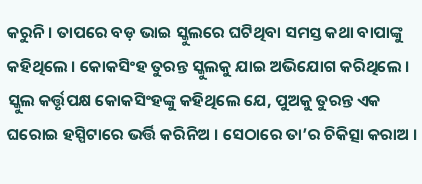କରୁନି । ତାପରେ ବଡ଼ ଭାଇ ସ୍କୁଲରେ ଘଟିଥିବା ସମସ୍ତ କଥା ବାପାଙ୍କୁ କହିଥିଲେ । କୋକସିଂହ ତୁରନ୍ତ ସ୍କୁଲକୁ ଯାଇ ଅଭିଯୋଗ କରିଥିଲେ । ସ୍କୁଲ କର୍ତ୍ତୃପକ୍ଷ କୋକସିଂହଙ୍କୁ କହିଥିଲେ ଯେ, ପୁଅକୁ ତୁରନ୍ତ ଏକ ଘରୋଇ ହସ୍ପିଟାରେ ଭର୍ତ୍ତି କରିନିଅ । ସେଠାରେ ତା’ର ଚିକିତ୍ସା କରାଅ ।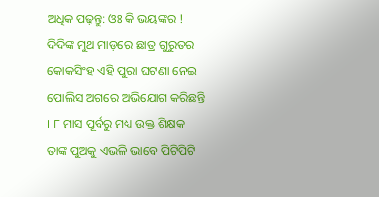ଅଧିକ ପଢ଼ନ୍ତୁ: ଓଃ କି ଭୟଙ୍କର ! ଦିଦିଙ୍କ ମୁଥ ମାଡ଼ରେ ଛାତ୍ର ଗୁରୁତର
କୋକସିଂହ ଏହି ପୁରା ଘଟଣା ନେଇ ପୋଲିସ ଅଗରେ ଅଭିଯୋଗ କରିଛନ୍ତି । ୮ ମାସ ପୂର୍ବରୁ ମଧ୍ୟ ଉକ୍ତ ଶିକ୍ଷକ ତାଙ୍କ ପୁଅକୁ ଏଭଳି ଭାବେ ପିଟିପିଟି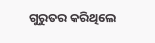ଗୁରୁତର କରିଥିଲେ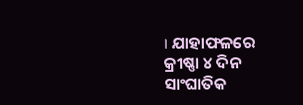। ଯାହାଫଳରେ କ୍ରୀଷ୍ଣା ୪ ଦିନ ସାଂଘାତିକ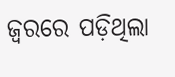ଜ୍ୱରରେ ପଡ଼ିଥିଲା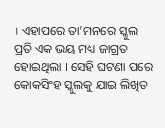। ଏହାପରେ ତା’ମନରେ ସ୍କୁଲ ପ୍ରତି ଏକ ଭୟ ମଧ୍ୟ ଜାଗ୍ରତ ହୋଇଥିଲା । ସେହି ଘଟଣା ପରେ କୋକସିଂହ ସ୍କୁଲକୁ ଯାଇ ଲିଖିତ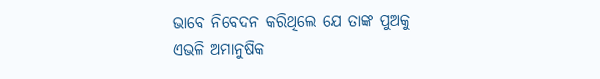ଭାବେ ନିବେଦନ କରିଥିଲେ ଯେ ତାଙ୍କ ପୁଅକୁ ଏଭଳି ଅମାନୁଷିକ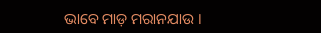ଭାବେ ମାଡ଼ ମରାନଯାଉ ।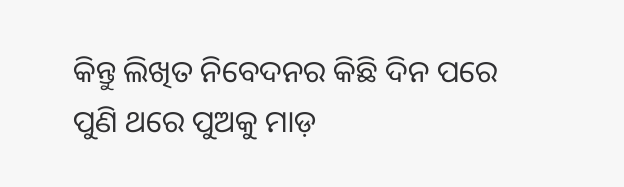କିନ୍ତୁ ଲିଖିତ ନିବେଦନର କିଛି ଦିନ ପରେ ପୁଣି ଥରେ ପୁଅକୁ ମାଡ଼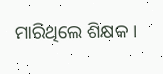ମାରିଥିଲେ ଶିକ୍ଷକ ।